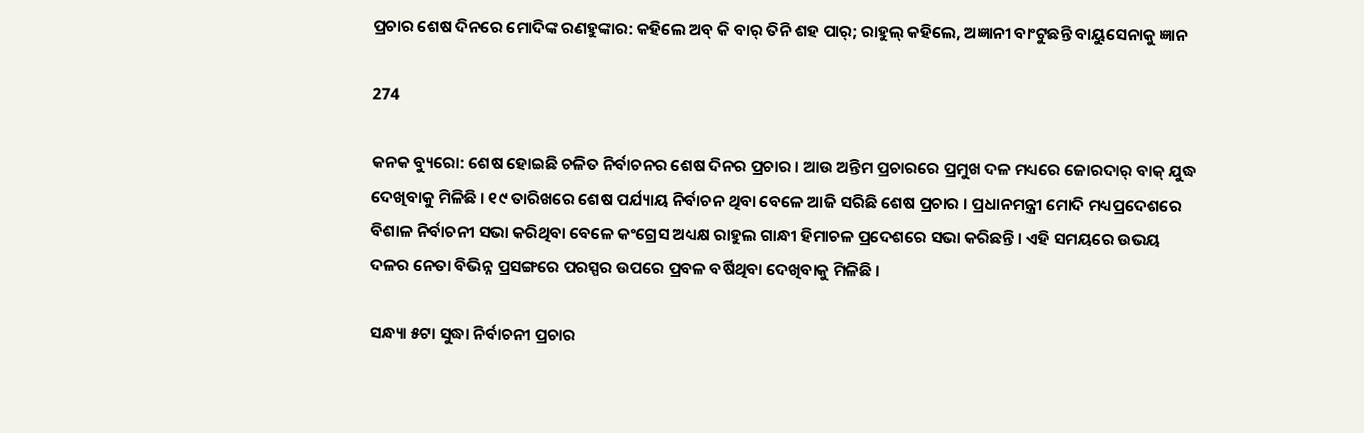ପ୍ରଚାର ଶେଷ ଦିନରେ ମୋଦିଙ୍କ ରଣହୁଙ୍କାର: କହିଲେ ଅବ୍ କି ବାର୍ ତିନି ଶହ ପାର୍; ରାହୁଲ୍ କହିଲେ, ଅଜ୍ଞାନୀ ବାଂଟୁଛନ୍ତି ବାୟୁସେନାକୁ ଜ୍ଞାନ

274

କନକ ବ୍ୟୁରୋ: ଶେଷ ହୋଇଛି ଚଳିତ ନିର୍ବାଚନର ଶେଷ ଦିନର ପ୍ରଚାର । ଆଉ ଅନ୍ତିମ ପ୍ରଚାରରେ ପ୍ରମୁଖ ଦଳ ମଧ୍ୟରେ ଜୋରଦାର୍ ବାକ୍ ଯୁଦ୍ଧ ଦେଖିବାକୁ ମିଳିଛି । ୧୯ ତାରିଖରେ ଶେଷ ପର୍ଯ୍ୟାୟ ନିର୍ବାଚନ ଥିବା ବେଳେ ଆଜି ସରିଛି ଶେଷ ପ୍ରଚାର । ପ୍ରଧାନମନ୍ତ୍ରୀ ମୋଦି ମଧ୍ୟପ୍ରଦେଶରେ ବିଶାଳ ନିର୍ବାଚନୀ ସଭା କରିଥିବା ବେଳେ କଂଗ୍ରେସ ଅଧ୍ୟକ୍ଷ ରାହୁଲ ଗାନ୍ଧୀ ହିମାଚଳ ପ୍ରଦେଶରେ ସଭା କରିଛନ୍ତି । ଏହି ସମୟରେ ଉଭୟ ଦଳର ନେତା ବିଭିନ୍ନ ପ୍ରସଙ୍ଗରେ ପରସ୍ପର ଉପରେ ପ୍ରବଳ ବର୍ଷିଥିବା ଦେଖିବାକୁ ମିଳିଛି ।

ସନ୍ଧ୍ୟା ୫ଟା ସୁଦ୍ଧା ନିର୍ବାଚନୀ ପ୍ରଚାର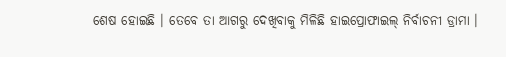ଶେଷ ହୋଇଛି । ତେବେ ତା ଆଗରୁ ଦେଖିବାକୁ ମିଳିଛି ହାଇପ୍ରୋଫାଇଲ୍ ନିର୍ବାଚନୀ ଡ୍ରାମା ।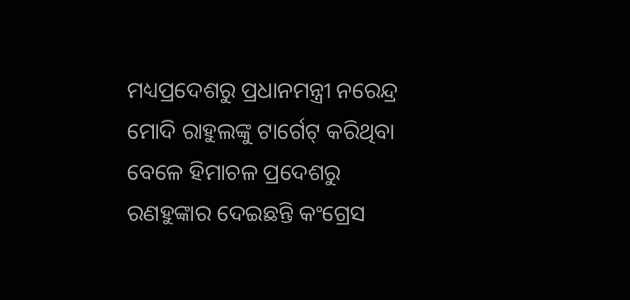ମଧ୍ୟପ୍ରଦେଶରୁ ପ୍ରଧାନମନ୍ତ୍ରୀ ନରେନ୍ଦ୍ର ମୋଦି ରାହୁଲଙ୍କୁ ଟାର୍ଗେଟ୍ କରିଥିବା ବେଳେ ହିମାଚଳ ପ୍ରଦେଶରୁ ରଣହୁଙ୍କାର ଦେଇଛନ୍ତି କଂଗ୍ରେସ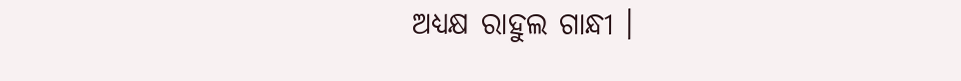ଅଧ୍ୟକ୍ଷ ରାହୁଲ ଗାନ୍ଧୀ ।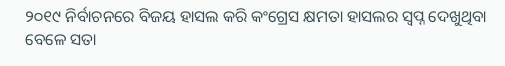୨୦୧୯ ନିର୍ବାଚନରେ ବିଜୟ ହାସଲ କରି କଂଗ୍ରେସ କ୍ଷମତା ହାସଲର ସ୍ୱପ୍ନ ଦେଖୁଥିବା ବେଳେ ସତା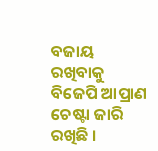ବଜାୟ ରଖିବାକୁ ବିଜେପି ଆପ୍ରାଣ ଚେଷ୍ଟା ଜାରି ରଖିଛି ।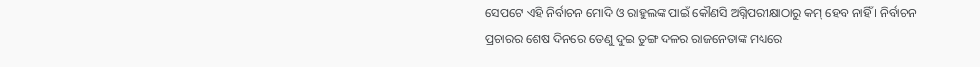ସେପଟେ ଏହି ନିର୍ବାଚନ ମୋଦି ଓ ରାହୁଲଙ୍କ ପାଇଁ କୌଣସି ଅଗ୍ନିପରୀକ୍ଷାଠାରୁ କମ୍ ହେବ ନାହିଁ । ନିର୍ବାଚନ ପ୍ରଚାରର ଶେଷ ଦିନରେ ତେଣୁ ଦୁଇ ତୁଙ୍ଗ ଦଳର ରାଜନେତାଙ୍କ ମଧ୍ୟରେ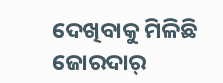ଦେଖିବାକୁ ମିଳିଛି ଜୋରଦାର୍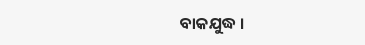ବାକଯୁଦ୍ଧ ।